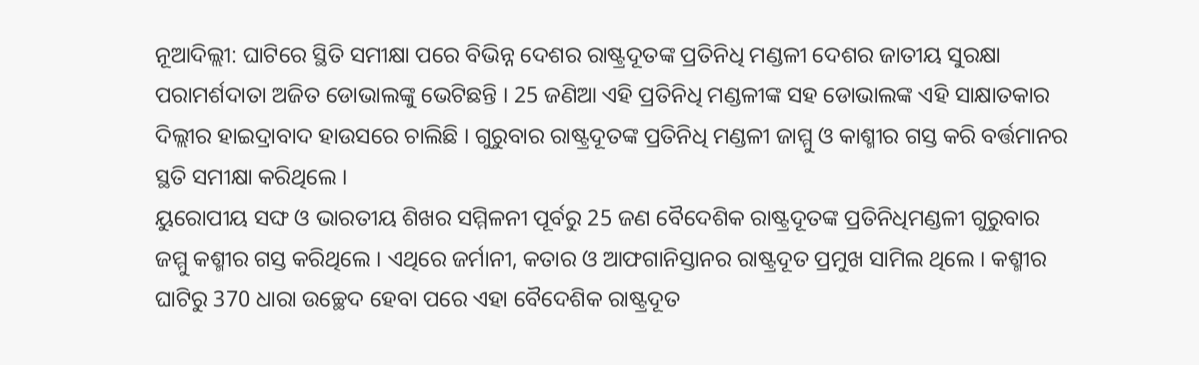ନୂଆଦିଲ୍ଲୀ: ଘାଟିରେ ସ୍ଥିତି ସମୀକ୍ଷା ପରେ ବିଭିନ୍ନ ଦେଶର ରାଷ୍ଟ୍ରଦୂତଙ୍କ ପ୍ରତିନିଧି ମଣ୍ଡଳୀ ଦେଶର ଜାତୀୟ ସୁରକ୍ଷା ପରାମର୍ଶଦାତା ଅଜିତ ଡୋଭାଲଙ୍କୁ ଭେଟିଛନ୍ତି । 25 ଜଣିଆ ଏହି ପ୍ରତିନିଧି ମଣ୍ଡଳୀଙ୍କ ସହ ଡୋଭାଲଙ୍କ ଏହି ସାକ୍ଷାତକାର ଦିଲ୍ଲୀର ହାଇଦ୍ରାବାଦ ହାଉସରେ ଚାଲିଛି । ଗୁରୁବାର ରାଷ୍ଟ୍ରଦୂତଙ୍କ ପ୍ରତିନିଧି ମଣ୍ଡଳୀ ଜାମ୍ମୁ ଓ କାଶ୍ମୀର ଗସ୍ତ କରି ବର୍ତ୍ତମାନର ସ୍ଥତି ସମୀକ୍ଷା କରିଥିଲେ ।
ୟୁରୋପୀୟ ସଙ୍ଘ ଓ ଭାରତୀୟ ଶିଖର ସମ୍ମିଳନୀ ପୂର୍ବରୁ 25 ଜଣ ବୈଦେଶିକ ରାଷ୍ଟ୍ରଦୂତଙ୍କ ପ୍ରତିନିଧିମଣ୍ଡଳୀ ଗୁରୁବାର ଜମ୍ମୁ କଶ୍ମୀର ଗସ୍ତ କରିଥିଲେ । ଏଥିରେ ଜର୍ମାନୀ, କତାର ଓ ଆଫଗାନିସ୍ତାନର ରାଷ୍ଟ୍ରଦୂତ ପ୍ରମୁଖ ସାମିଲ ଥିଲେ । କଶ୍ମୀର ଘାଟିରୁ 370 ଧାରା ଉଚ୍ଛେଦ ହେବା ପରେ ଏହା ବୈଦେଶିକ ରାଷ୍ଟ୍ରଦୂତ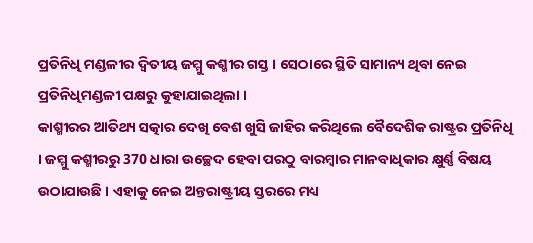ପ୍ରତିନିଧି ମଣ୍ଡଳୀର ଦ୍ବିତୀୟ ଜମ୍ମୁ କଶ୍ମୀର ଗସ୍ତ । ସେଠାରେ ସ୍ଥିତି ସାମାନ୍ୟ ଥିବା ନେଇ ପ୍ରତିନିଧିମଣ୍ଡଳୀ ପକ୍ଷରୁ କୁହାଯାଇଥିଲା ।
କାଶ୍ମୀରର ଆତିଥ୍ୟ ସତ୍କାର ଦେଖି ବେଶ ଖୁସି ଜାହିର କରିଥିଲେ ବୈଦେଶିକ ରାଷ୍ଟ୍ରର ପ୍ରତିନିଧି । ଜମ୍ମୁ କଶ୍ମୀରରୁ 370 ଧାରା ଉଚ୍ଛେଦ ହେବା ପରଠୁ ବାରମ୍ବାର ମାନବାଧିକାର କ୍ଷୁର୍ଣ୍ଣ ବିଷୟ ଉଠାଯାଉଛି । ଏହାକୁ ନେଇ ଅନ୍ତରାଷ୍ଟ୍ରୀୟ ସ୍ତରରେ ମଧ୍ୟ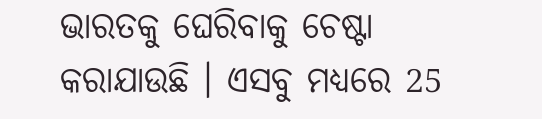ଭାରତକୁ ଘେରିବାକୁ ଚେଷ୍ଟା କରାଯାଉଛି । ଏସବୁ ମଧ୍ୟରେ 25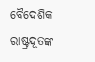ବୈଦେଶିକ ରାଷ୍ଟ୍ରଦୂତଙ୍କ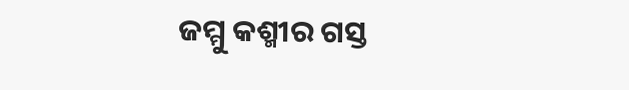ଜମ୍ମୁ କଶ୍ମୀର ଗସ୍ତ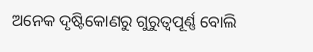ଅନେକ ଦୃଷ୍ଟିକୋଣରୁ ଗୁରୁତ୍ବପୂର୍ଣ୍ଣ ବୋଲି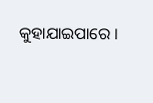କୁହାଯାଇପାରେ ।